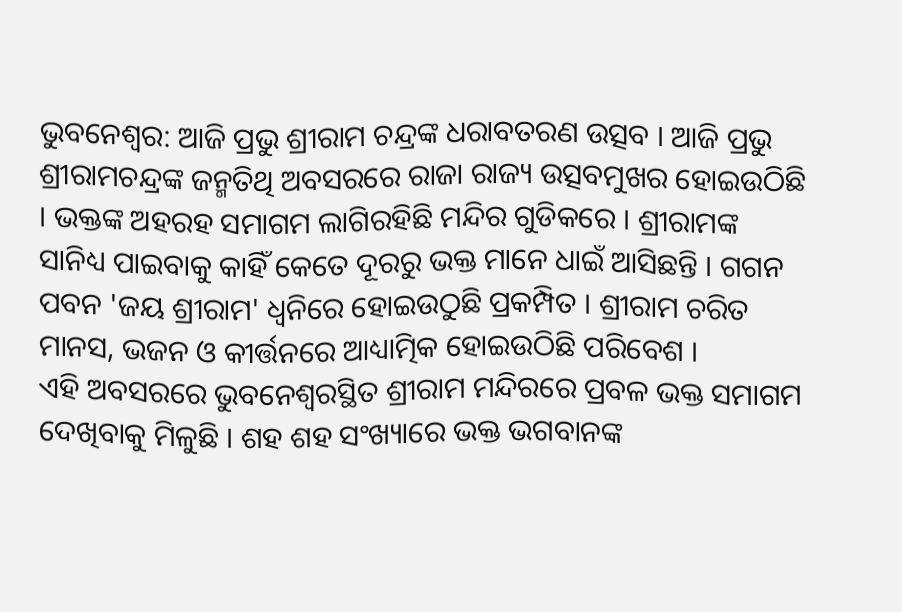ଭୁବନେଶ୍ୱର: ଆଜି ପ୍ରଭୁ ଶ୍ରୀରାମ ଚନ୍ଦ୍ରଙ୍କ ଧରାବତରଣ ଉତ୍ସବ । ଆଜି ପ୍ରଭୁ ଶ୍ରୀରାମଚନ୍ଦ୍ରଙ୍କ ଜନ୍ମତିଥି ଅବସରରେ ରାଜା ରାଜ୍ୟ ଉତ୍ସବମୁଖର ହୋଇଉଠିଛି । ଭକ୍ତଙ୍କ ଅହରହ ସମାଗମ ଲାଗିରହିଛି ମନ୍ଦିର ଗୁଡିକରେ । ଶ୍ରୀରାମଙ୍କ ସାନିଧ୍ୟ ପାଇବାକୁ କାହିଁ କେତେ ଦୂରରୁ ଭକ୍ତ ମାନେ ଧାଇଁ ଆସିଛନ୍ତି । ଗଗନ ପବନ 'ଜୟ ଶ୍ରୀରାମ' ଧ୍ୱନିରେ ହୋଇଉଠୁଛି ପ୍ରକମ୍ପିତ । ଶ୍ରୀରାମ ଚରିତ ମାନସ, ଭଜନ ଓ କୀର୍ତ୍ତନରେ ଆଧ୍ୟାତ୍ମିକ ହୋଇଉଠିଛି ପରିବେଶ ।
ଏହି ଅବସରରେ ଭୁବନେଶ୍ୱରସ୍ଥିତ ଶ୍ରୀରାମ ମନ୍ଦିରରେ ପ୍ରବଳ ଭକ୍ତ ସମାଗମ ଦେଖିବାକୁ ମିଳୁଛି । ଶହ ଶହ ସଂଖ୍ୟାରେ ଭକ୍ତ ଭଗବାନଙ୍କ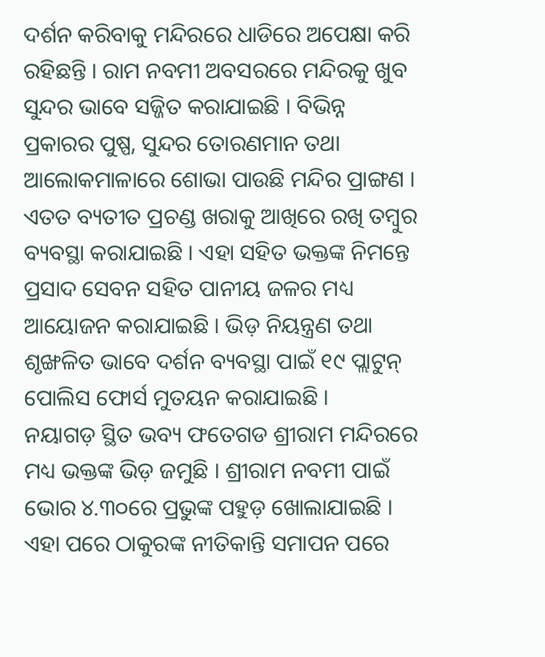ଦର୍ଶନ କରିବାକୁ ମନ୍ଦିରରେ ଧାଡିରେ ଅପେକ୍ଷା କରି ରହିଛନ୍ତି । ରାମ ନବମୀ ଅବସରରେ ମନ୍ଦିରକୁ ଖୁବ ସୁନ୍ଦର ଭାବେ ସଜ୍ଜିତ କରାଯାଇଛି । ବିଭିନ୍ନ ପ୍ରକାରର ପୁଷ୍ପ, ସୁନ୍ଦର ତୋରଣମାନ ତଥା ଆଲୋକମାଳାରେ ଶୋଭା ପାଉଛି ମନ୍ଦିର ପ୍ରାଙ୍ଗଣ । ଏତତ ବ୍ୟତୀତ ପ୍ରଚଣ୍ଡ ଖରାକୁ ଆଖିରେ ରଖି ତମ୍ବୁର ବ୍ୟବସ୍ଥା କରାଯାଇଛି । ଏହା ସହିତ ଭକ୍ତଙ୍କ ନିମନ୍ତେ ପ୍ରସାଦ ସେବନ ସହିତ ପାନୀୟ ଜଳର ମଧ୍ୟ ଆୟୋଜନ କରାଯାଇଛି । ଭିଡ଼ ନିୟନ୍ତ୍ରଣ ତଥା ଶୃଙ୍ଖଳିତ ଭାବେ ଦର୍ଶନ ବ୍ୟବସ୍ଥା ପାଇଁ ୧୯ ପ୍ଲାଟୁନ୍ ପୋଲିସ ଫୋର୍ସ ମୁତୟନ କରାଯାଇଛି ।
ନୟାଗଡ଼ ସ୍ଥିତ ଭବ୍ୟ ଫତେଗଡ ଶ୍ରୀରାମ ମନ୍ଦିରରେ ମଧ୍ୟ ଭକ୍ତଙ୍କ ଭିଡ଼ ଜମୁଛି । ଶ୍ରୀରାମ ନବମୀ ପାଇଁ ଭୋର ୪.୩୦ରେ ପ୍ରଭୁଙ୍କ ପହୁଡ଼ ଖୋଲାଯାଇଛି । ଏହା ପରେ ଠାକୁରଙ୍କ ନୀତିକାନ୍ତି ସମାପନ ପରେ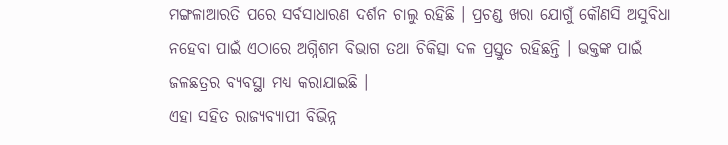ମଙ୍ଗଳାଆରତି ପରେ ସର୍ବସାଧାରଣ ଦର୍ଶନ ଚାଲୁ ରହିଛି । ପ୍ରଚଣ୍ଡ ଖରା ଯୋଗୁଁ କୌଣସି ଅସୁବିଧା ନହେବା ପାଇଁ ଏଠାରେ ଅଗ୍ନିଶମ ବିଭାଗ ତଥା ଚିକିତ୍ସା ଦଳ ପ୍ରସ୍ତୁତ ରହିଛନ୍ତି । ଭକ୍ତଙ୍କ ପାଇଁ ଜଳଛତ୍ରର ବ୍ୟବସ୍ଥା ମଧ୍ୟ କରାଯାଇଛି ।
ଏହା ସହିତ ରାଜ୍ୟବ୍ୟାପୀ ବିଭିନ୍ନ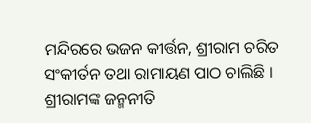ମନ୍ଦିରରେ ଭଜନ କୀର୍ତ୍ତନ, ଶ୍ରୀରାମ ଚରିତ ସଂକୀର୍ତନ ତଥା ରାମାୟଣ ପାଠ ଚାଲିଛି । ଶ୍ରୀରାମଙ୍କ ଜନ୍ମନୀତି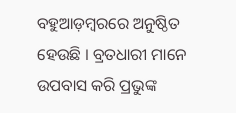ବହୁଆଡ଼ମ୍ବରରେ ଅନୁଷ୍ଠିତ ହେଉଛି । ବ୍ରତଧାରୀ ମାନେ ଉପବାସ କରି ପ୍ରଭୁଙ୍କ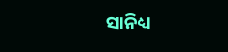ସାନିଧ୍ୟ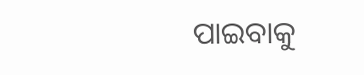ପାଇବାକୁ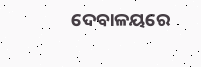ଦେବାଳୟରେ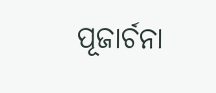ପୂଜାର୍ଚନା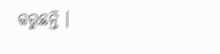କରୁଛନ୍ତି ।